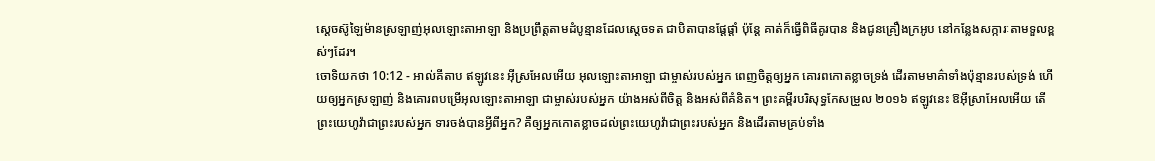ស្តេចស៊ូឡៃម៉ានស្រឡាញ់អុលឡោះតាអាឡា និងប្រព្រឹត្តតាមដំបូន្មានដែលស្តេចទត ជាបិតាបានផ្តែផ្តាំ ប៉ុន្តែ គាត់ក៏ធ្វើពិធីគូរបាន និងជូនគ្រឿងក្រអូប នៅកន្លែងសក្ការៈតាមទួលខ្ពស់ៗដែរ។
ចោទិយកថា 10:12 - អាល់គីតាប ឥឡូវនេះ អ៊ីស្រអែលអើយ អុលឡោះតាអាឡា ជាម្ចាស់របស់អ្នក ពេញចិត្តឲ្យអ្នក គោរពកោតខ្លាចទ្រង់ ដើរតាមមាគ៌ាទាំងប៉ុន្មានរបស់ទ្រង់ ហើយឲ្យអ្នកស្រឡាញ់ និងគោរពបម្រើអុលឡោះតាអាឡា ជាម្ចាស់របស់អ្នក យ៉ាងអស់ពីចិត្ត និងអស់ពីគំនិត។ ព្រះគម្ពីរបរិសុទ្ធកែសម្រួល ២០១៦ ឥឡូវនេះ ឱអ៊ីស្រាអែលអើយ តើព្រះយេហូវ៉ាជាព្រះរបស់អ្នក ទារចង់បានអ្វីពីអ្នក? គឺឲ្យអ្នកកោតខ្លាចដល់ព្រះយេហូវ៉ាជាព្រះរបស់អ្នក និងដើរតាមគ្រប់ទាំង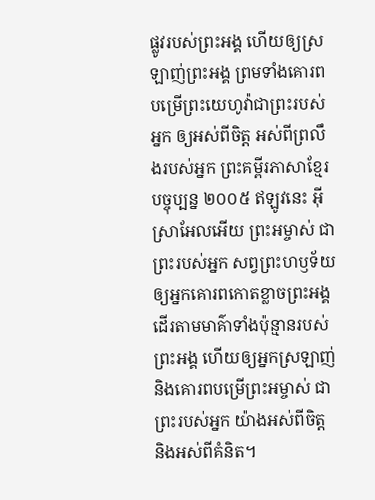ផ្លូវរបស់ព្រះអង្គ ហើយឲ្យស្រឡាញ់ព្រះអង្គ ព្រមទាំងគោរពបម្រើព្រះយេហូវ៉ាជាព្រះរបស់អ្នក ឲ្យអស់ពីចិត្ត អស់ពីព្រលឹងរបស់អ្នក ព្រះគម្ពីរភាសាខ្មែរបច្ចុប្បន្ន ២០០៥ ឥឡូវនេះ អ៊ីស្រាអែលអើយ ព្រះអម្ចាស់ ជាព្រះរបស់អ្នក សព្វព្រះហឫទ័យឲ្យអ្នកគោរពកោតខ្លាចព្រះអង្គ ដើរតាមមាគ៌ាទាំងប៉ុន្មានរបស់ព្រះអង្គ ហើយឲ្យអ្នកស្រឡាញ់ និងគោរពបម្រើព្រះអម្ចាស់ ជាព្រះរបស់អ្នក យ៉ាងអស់ពីចិត្ត និងអស់ពីគំនិត។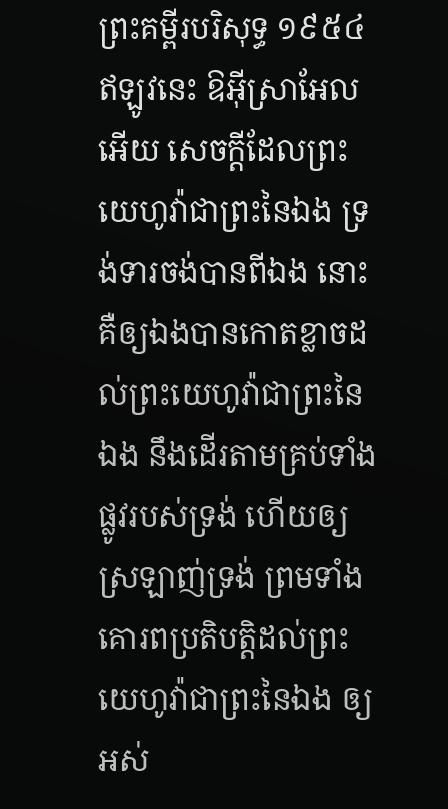ព្រះគម្ពីរបរិសុទ្ធ ១៩៥៤ ឥឡូវនេះ ឱអ៊ីស្រាអែលអើយ សេចក្ដីដែលព្រះយេហូវ៉ាជាព្រះនៃឯង ទ្រង់ទារចង់បានពីឯង នោះគឺឲ្យឯងបានកោតខ្លាចដល់ព្រះយេហូវ៉ាជាព្រះនៃឯង នឹងដើរតាមគ្រប់ទាំងផ្លូវរបស់ទ្រង់ ហើយឲ្យស្រឡាញ់ទ្រង់ ព្រមទាំងគោរពប្រតិបត្តិដល់ព្រះយេហូវ៉ាជាព្រះនៃឯង ឲ្យអស់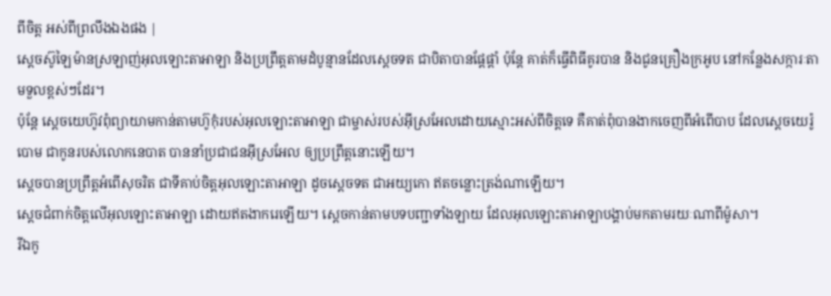ពីចិត្ត អស់ពីព្រលឹងឯងផង |
ស្តេចស៊ូឡៃម៉ានស្រឡាញ់អុលឡោះតាអាឡា និងប្រព្រឹត្តតាមដំបូន្មានដែលស្តេចទត ជាបិតាបានផ្តែផ្តាំ ប៉ុន្តែ គាត់ក៏ធ្វើពិធីគូរបាន និងជូនគ្រឿងក្រអូប នៅកន្លែងសក្ការៈតាមទួលខ្ពស់ៗដែរ។
ប៉ុន្តែ ស្តេចយេហ៊ូវពុំព្យាយាមកាន់តាមហ៊ូកុំរបស់អុលឡោះតាអាឡា ជាម្ចាស់របស់អ៊ីស្រអែលដោយស្មោះអស់ពីចិត្តទេ គឺគាត់ពុំបានងាកចេញពីអំពើបាប ដែលស្តេចយេរ៉ូបោម ជាកូនរបស់លោកនេបាត បាននាំប្រជាជនអ៊ីស្រអែល ឲ្យប្រព្រឹត្តនោះឡើយ។
ស្តេចបានប្រព្រឹត្តអំពើសុចរិត ជាទីគាប់ចិត្តអុលឡោះតាអាឡា ដូចស្តេចទត ជាអយ្យកោ ឥតចន្លោះត្រង់ណាឡើយ។
ស្តេចជំពាក់ចិត្តលើអុលឡោះតាអាឡា ដោយឥតងាករេឡើយ។ ស្តេចកាន់តាមបទបញ្ជាទាំងឡាយ ដែលអុលឡោះតាអាឡាបង្គាប់មកតាមរយៈណាពីម៉ូសា។
រីឯកូ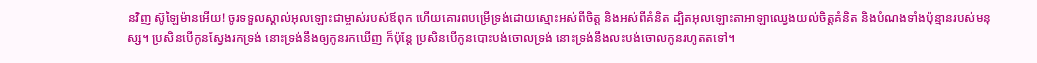នវិញ ស៊ូឡៃម៉ានអើយ! ចូរទទួលស្គាល់អុលឡោះជាម្ចាស់របស់ឪពុក ហើយគោរពបម្រើទ្រង់ដោយស្មោះអស់ពីចិត្ត និងអស់ពីគំនិត ដ្បិតអុលឡោះតាអាឡាឈ្វេងយល់ចិត្តគំនិត និងបំណងទាំងប៉ុន្មានរបស់មនុស្ស។ ប្រសិនបើកូនស្វែងរកទ្រង់ នោះទ្រង់នឹងឲ្យកូនរកឃើញ ក៏ប៉ុន្តែ ប្រសិនបើកូនបោះបង់ចោលទ្រង់ នោះទ្រង់នឹងលះបង់ចោលកូនរហូតតទៅ។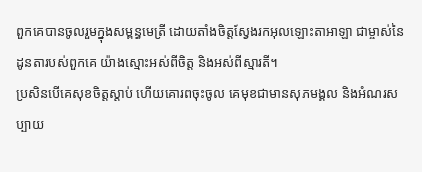ពួកគេបានចូលរួមក្នុងសម្ពន្ធមេត្រី ដោយតាំងចិត្តស្វែងរកអុលឡោះតាអាឡា ជាម្ចាស់នៃដូនតារបស់ពួកគេ យ៉ាងស្មោះអស់ពីចិត្ត និងអស់ពីស្មារតី។
ប្រសិនបើគេសុខចិត្តស្ដាប់ ហើយគោរពចុះចូល គេមុខជាមានសុភមង្គល និងអំណរសប្បាយ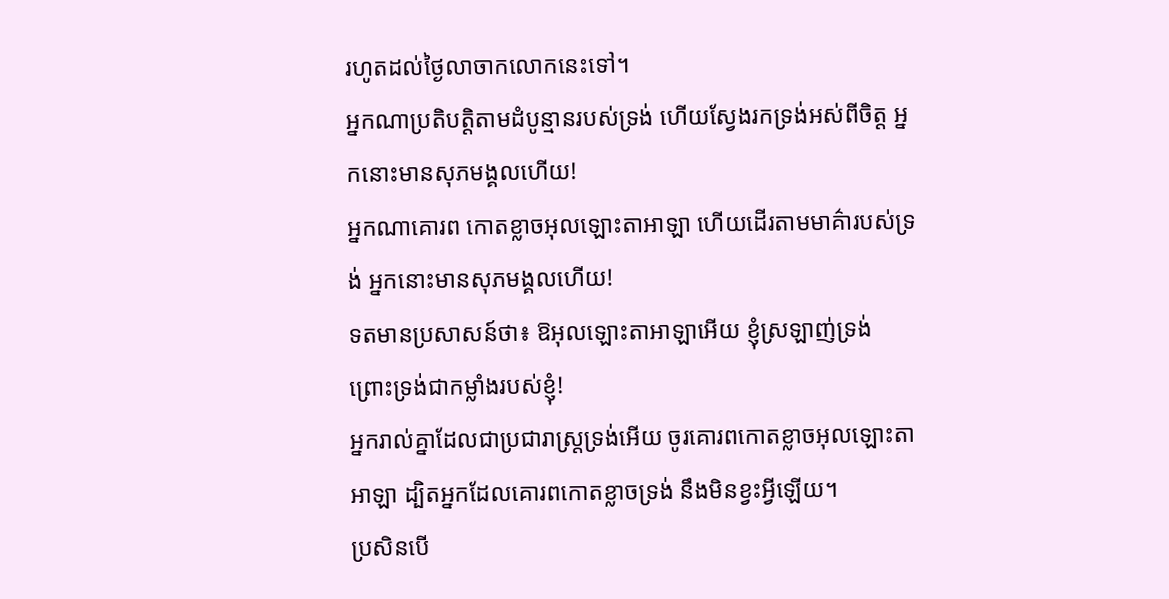រហូតដល់ថ្ងៃលាចាកលោកនេះទៅ។
អ្នកណាប្រតិបត្តិតាមដំបូន្មានរបស់ទ្រង់ ហើយស្វែងរកទ្រង់អស់ពីចិត្ត អ្នកនោះមានសុភមង្គលហើយ!
អ្នកណាគោរព កោតខ្លាចអុលឡោះតាអាឡា ហើយដើរតាមមាគ៌ារបស់ទ្រង់ អ្នកនោះមានសុភមង្គលហើយ!
ទតមានប្រសាសន៍ថា៖ ឱអុលឡោះតាអាឡាអើយ ខ្ញុំស្រឡាញ់ទ្រង់ ព្រោះទ្រង់ជាកម្លាំងរបស់ខ្ញុំ!
អ្នករាល់គ្នាដែលជាប្រជារាស្ត្រទ្រង់អើយ ចូរគោរពកោតខ្លាចអុលឡោះតាអាឡា ដ្បិតអ្នកដែលគោរពកោតខ្លាចទ្រង់ នឹងមិនខ្វះអ្វីឡើយ។
ប្រសិនបើ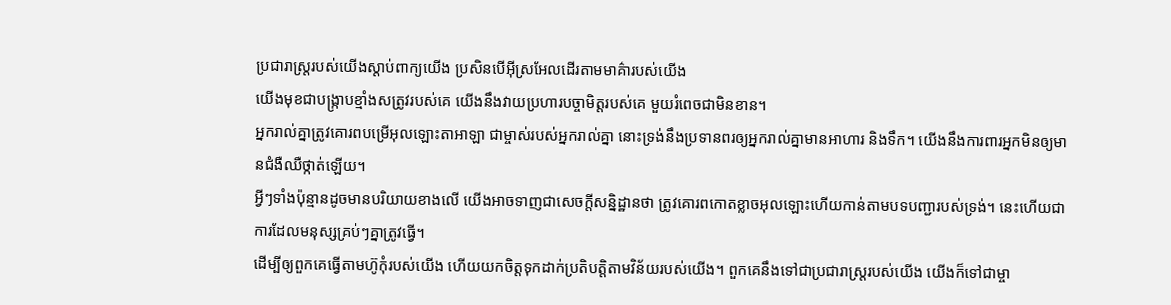ប្រជារាស្ត្ររបស់យើងស្ដាប់ពាក្យយើង ប្រសិនបើអ៊ីស្រអែលដើរតាមមាគ៌ារបស់យើង
យើងមុខជាបង្ក្រាបខ្មាំងសត្រូវរបស់គេ យើងនឹងវាយប្រហារបច្ចាមិត្តរបស់គេ មួយរំពេចជាមិនខាន។
អ្នករាល់គ្នាត្រូវគោរពបម្រើអុលឡោះតាអាឡា ជាម្ចាស់របស់អ្នករាល់គ្នា នោះទ្រង់នឹងប្រទានពរឲ្យអ្នករាល់គ្នាមានអាហារ និងទឹក។ យើងនឹងការពារអ្នកមិនឲ្យមានជំងឺឈឺថ្កាត់ឡើយ។
អ្វីៗទាំងប៉ុន្មានដូចមានបរិយាយខាងលើ យើងអាចទាញជាសេចក្ដីសន្និដ្ឋានថា ត្រូវគោរពកោតខ្លាចអុលឡោះហើយកាន់តាមបទបញ្ជារបស់ទ្រង់។ នេះហើយជាការដែលមនុស្សគ្រប់ៗគ្នាត្រូវធ្វើ។
ដើម្បីឲ្យពួកគេធ្វើតាមហ៊ូកុំរបស់យើង ហើយយកចិត្តទុកដាក់ប្រតិបត្តិតាមវិន័យរបស់យើង។ ពួកគេនឹងទៅជាប្រជារាស្ត្ររបស់យើង យើងក៏ទៅជាម្ចា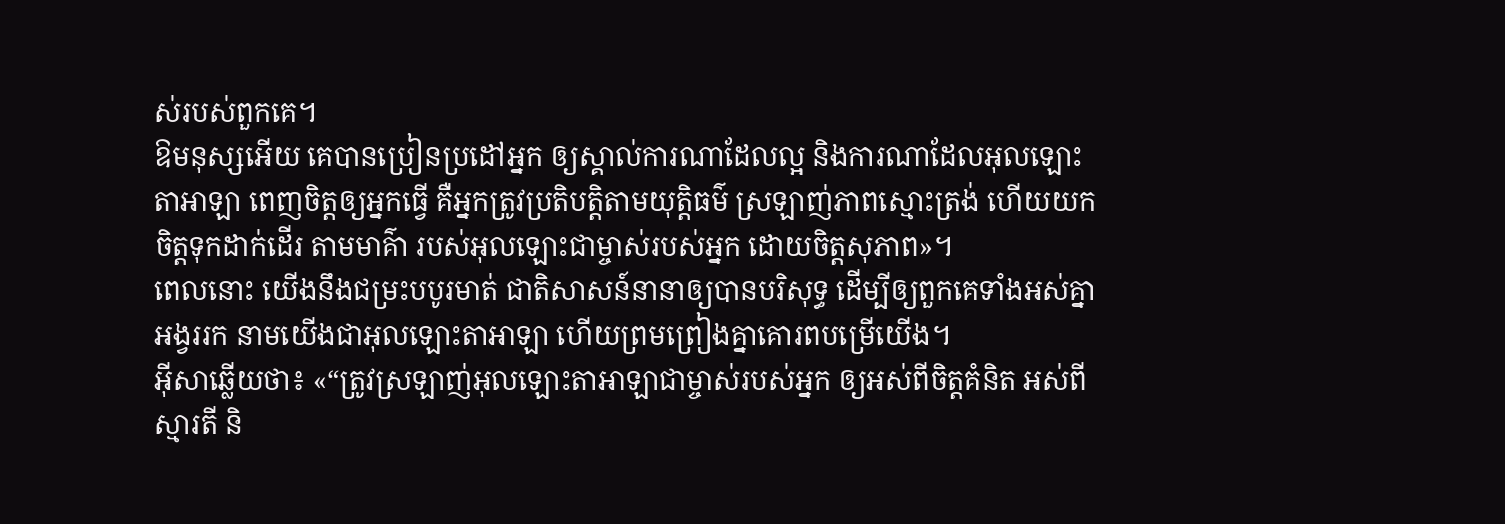ស់របស់ពួកគេ។
ឱមនុស្សអើយ គេបានប្រៀនប្រដៅអ្នក ឲ្យស្គាល់ការណាដែលល្អ និងការណាដែលអុលឡោះតាអាឡា ពេញចិត្តឲ្យអ្នកធ្វើ គឺអ្នកត្រូវប្រតិបត្តិតាមយុត្តិធម៌ ស្រឡាញ់ភាពស្មោះត្រង់ ហើយយកចិត្តទុកដាក់ដើរ តាមមាគ៌ា របស់អុលឡោះជាម្ចាស់របស់អ្នក ដោយចិត្តសុភាព»។
ពេលនោះ យើងនឹងជម្រះបបូរមាត់ ជាតិសាសន៍នានាឲ្យបានបរិសុទ្ធ ដើម្បីឲ្យពួកគេទាំងអស់គ្នាអង្វររក នាមយើងជាអុលឡោះតាអាឡា ហើយព្រមព្រៀងគ្នាគោរពបម្រើយើង។
អ៊ីសាឆ្លើយថា៖ «“ត្រូវស្រឡាញ់អុលឡោះតាអាឡាជាម្ចាស់របស់អ្នក ឲ្យអស់ពីចិត្ដគំនិត អស់ពីស្មារតី និ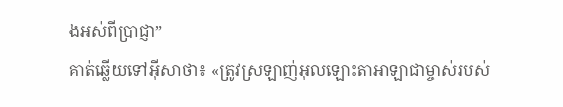ងអស់ពីប្រាជ្ញា”
គាត់ឆ្លើយទៅអ៊ីសាថា៖ «ត្រូវស្រឡាញ់អុលឡោះតាអាឡាជាម្ចាស់របស់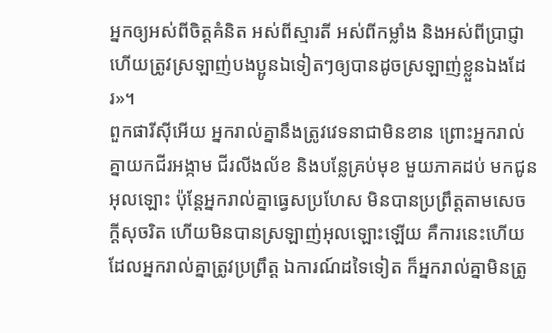អ្នកឲ្យអស់ពីចិត្ដគំនិត អស់ពីស្មារតី អស់ពីកម្លាំង និងអស់ពីប្រាជ្ញា ហើយត្រូវស្រឡាញ់បងប្អូនឯទៀតៗឲ្យបានដូចស្រឡាញ់ខ្លួនឯងដែរ»។
ពួកផារីស៊ីអើយ អ្នករាល់គ្នានឹងត្រូវវេទនាជាមិនខាន ព្រោះអ្នករាល់គ្នាយកជីរអង្កាម ជីរលីងល័ខ និងបន្លែគ្រប់មុខ មួយភាគដប់ មកជូនអុលឡោះ ប៉ុន្តែអ្នករាល់គ្នាធ្វេសប្រហែស មិនបានប្រព្រឹត្ដតាមសេចក្ដីសុចរិត ហើយមិនបានស្រឡាញ់អុលឡោះឡើយ គឺការនេះហើយដែលអ្នករាល់គ្នាត្រូវប្រព្រឹត្ដ ឯការណ៍ដទៃទៀត ក៏អ្នករាល់គ្នាមិនត្រូ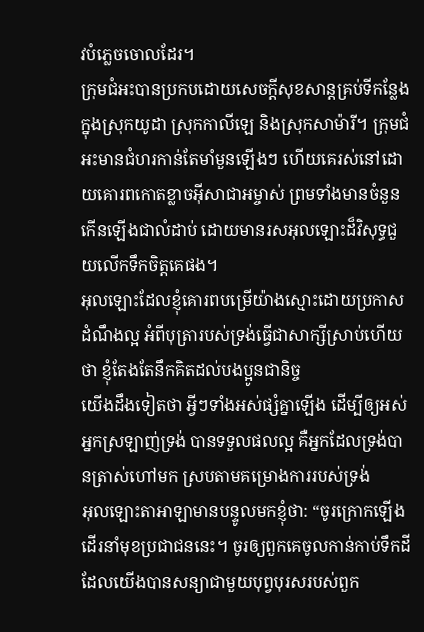វបំភ្លេចចោលដែរ។
ក្រុមជំអះបានប្រកបដោយសេចក្ដីសុខសាន្ដគ្រប់ទីកន្លែងក្នុងស្រុកយូដា ស្រុកកាលីឡេ និងស្រុកសាម៉ារី។ ក្រុមជំអះមានជំហរកាន់តែមាំមួនឡើងៗ ហើយគេរស់នៅដោយគោរពកោតខ្លាចអ៊ីសាជាអម្ចាស់ ព្រមទាំងមានចំនួនកើនឡើងជាលំដាប់ ដោយមានរសអុលឡោះដ៏វិសុទ្ធជួយលើកទឹកចិត្ដគេផង។
អុលឡោះដែលខ្ញុំគោរពបម្រើយ៉ាងស្មោះដោយប្រកាសដំណឹងល្អ អំពីបុត្រារបស់ទ្រង់ធ្វើជាសាក្សីស្រាប់ហើយថា ខ្ញុំតែងតែនឹកគិតដល់បងប្អូនជានិច្ច
យើងដឹងទៀតថា អ្វីៗទាំងអស់ផ្សំគ្នាឡើង ដើម្បីឲ្យអស់អ្នកស្រឡាញ់ទ្រង់ បានទទួលផលល្អ គឺអ្នកដែលទ្រង់បានត្រាស់ហៅមក ស្របតាមគម្រោងការរបស់ទ្រង់
អុលឡោះតាអាឡាមានបន្ទូលមកខ្ញុំថា: “ចូរក្រោកឡើង ដើរនាំមុខប្រជាជននេះ។ ចូរឲ្យពួកគេចូលកាន់កាប់ទឹកដី ដែលយើងបានសន្យាជាមួយបុព្វបុរសរបស់ពួក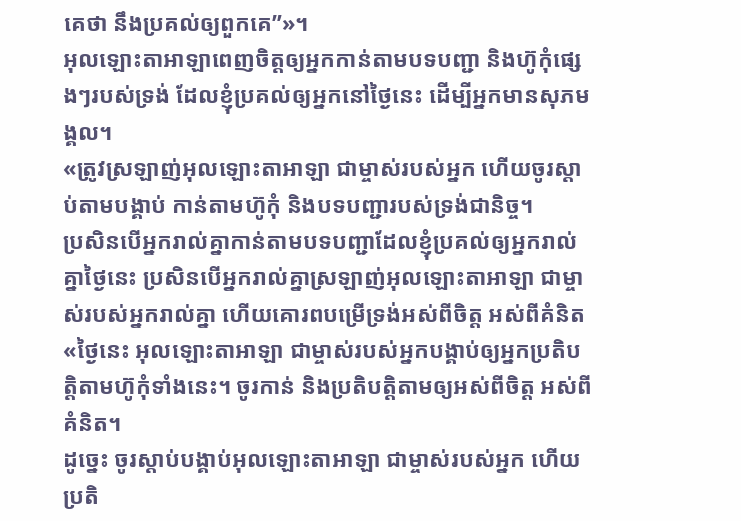គេថា នឹងប្រគល់ឲ្យពួកគេ”»។
អុលឡោះតាអាឡាពេញចិត្តឲ្យអ្នកកាន់តាមបទបញ្ជា និងហ៊ូកុំផ្សេងៗរបស់ទ្រង់ ដែលខ្ញុំប្រគល់ឲ្យអ្នកនៅថ្ងៃនេះ ដើម្បីអ្នកមានសុភមង្គល។
«ត្រូវស្រឡាញ់អុលឡោះតាអាឡា ជាម្ចាស់របស់អ្នក ហើយចូរស្តាប់តាមបង្គាប់ កាន់តាមហ៊ូកុំ និងបទបញ្ជារបស់ទ្រង់ជានិច្ច។
ប្រសិនបើអ្នករាល់គ្នាកាន់តាមបទបញ្ជាដែលខ្ញុំប្រគល់ឲ្យអ្នករាល់គ្នាថ្ងៃនេះ ប្រសិនបើអ្នករាល់គ្នាស្រឡាញ់អុលឡោះតាអាឡា ជាម្ចាស់របស់អ្នករាល់គ្នា ហើយគោរពបម្រើទ្រង់អស់ពីចិត្ត អស់ពីគំនិត
«ថ្ងៃនេះ អុលឡោះតាអាឡា ជាម្ចាស់របស់អ្នកបង្គាប់ឲ្យអ្នកប្រតិបត្តិតាមហ៊ូកុំទាំងនេះ។ ចូរកាន់ និងប្រតិបត្តិតាមឲ្យអស់ពីចិត្ត អស់ពីគំនិត។
ដូច្នេះ ចូរស្តាប់បង្គាប់អុលឡោះតាអាឡា ជាម្ចាស់របស់អ្នក ហើយប្រតិ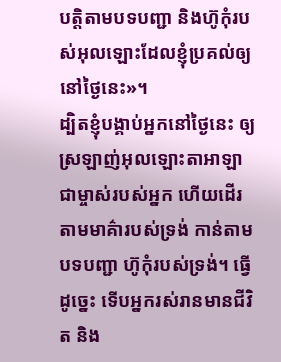បត្តិតាមបទបញ្ជា និងហ៊ូកុំរបស់អុលឡោះដែលខ្ញុំប្រគល់ឲ្យនៅថ្ងៃនេះ»។
ដ្បិតខ្ញុំបង្គាប់អ្នកនៅថ្ងៃនេះ ឲ្យស្រឡាញ់អុលឡោះតាអាឡា ជាម្ចាស់របស់អ្នក ហើយដើរតាមមាគ៌ារបស់ទ្រង់ កាន់តាមបទបញ្ជា ហ៊ូកុំរបស់ទ្រង់។ ធ្វើដូច្នេះ ទើបអ្នករស់រានមានជីវិត និង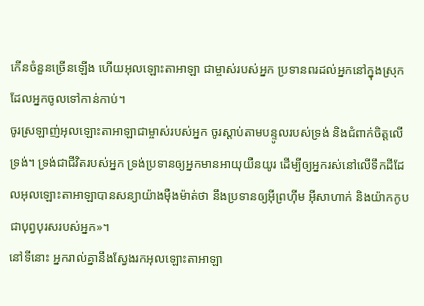កើនចំនួនច្រើនឡើង ហើយអុលឡោះតាអាឡា ជាម្ចាស់របស់អ្នក ប្រទានពរដល់អ្នកនៅក្នុងស្រុកដែលអ្នកចូលទៅកាន់កាប់។
ចូរស្រឡាញ់អុលឡោះតាអាឡាជាម្ចាស់របស់អ្នក ចូរស្តាប់តាមបន្ទូលរបស់ទ្រង់ និងជំពាក់ចិត្តលើទ្រង់។ ទ្រង់ជាជីវិតរបស់អ្នក ទ្រង់ប្រទានឲ្យអ្នកមានអាយុយឺនយូរ ដើម្បីឲ្យអ្នករស់នៅលើទឹកដីដែលអុលឡោះតាអាឡាបានសន្យាយ៉ាងម៉ឺងម៉ាត់ថា នឹងប្រទានឲ្យអ៊ីព្រហ៊ីម អ៊ីសាហាក់ និងយ៉ាកកូបជាបុព្វបុរសរបស់អ្នក»។
នៅទីនោះ អ្នករាល់គ្នានឹងស្វែងរកអុលឡោះតាអាឡា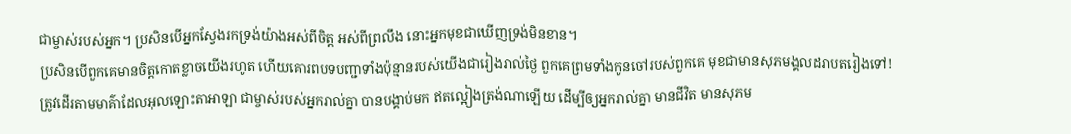ជាម្ចាស់របស់អ្នក។ ប្រសិនបើអ្នកស្វែងរកទ្រង់យ៉ាងអស់ពីចិត្ត អស់ពីព្រលឹង នោះអ្នកមុខជាឃើញទ្រង់មិនខាន។
ប្រសិនបើពួកគេមានចិត្តកោតខ្លាចយើងរហូត ហើយគោរពបទបញ្ជាទាំងប៉ុន្មានរបស់យើងជារៀងរាល់ថ្ងៃ ពួកគេព្រមទាំងកូនចៅរបស់ពួកគេ មុខជាមានសុភមង្គលដរាបតរៀងទៅ!
ត្រូវដើរតាមមាគ៌ាដែលអុលឡោះតាអាឡា ជាម្ចាស់របស់អ្នករាល់គ្នា បានបង្គាប់មក ឥតល្អៀងត្រង់ណាឡើយ ដើម្បីឲ្យអ្នករាល់គ្នា មានជីវិត មានសុភម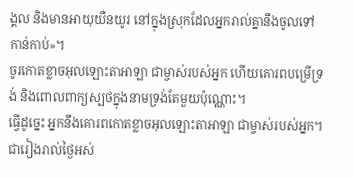ង្គល និងមានអាយុយឺនយូរ នៅក្នុងស្រុកដែលអ្នករាល់គ្នានឹងចូលទៅកាន់កាប់»។
ចូរកោតខ្លាចអុលឡោះតាអាឡា ជាម្ចាស់របស់អ្នក ហើយគោរពបម្រើទ្រង់ និងពោលពាក្យស្បថក្នុងនាមទ្រង់តែមួយប៉ុណ្ណោះ។
ធ្វើដូច្នេះ អ្នកនឹងគោរពកោតខ្លាចអុលឡោះតាអាឡា ជាម្ចាស់របស់អ្នក។ ជារៀងរាល់ថ្ងៃអស់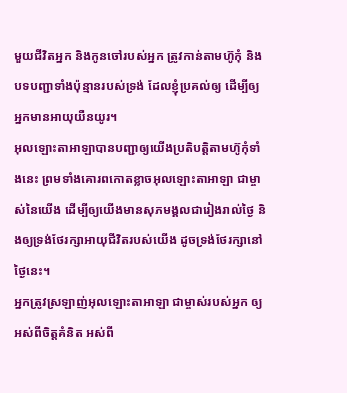មួយជីវិតអ្នក និងកូនចៅរបស់អ្នក ត្រូវកាន់តាមហ៊ូកុំ និងបទបញ្ជាទាំងប៉ុន្មានរបស់ទ្រង់ ដែលខ្ញុំប្រគល់ឲ្យ ដើម្បីឲ្យអ្នកមានអាយុយឺនយូរ។
អុលឡោះតាអាឡាបានបញ្ជាឲ្យយើងប្រតិបត្តិតាមហ៊ូកុំទាំងនេះ ព្រមទាំងគោរពកោតខ្លាចអុលឡោះតាអាឡា ជាម្ចាស់នៃយើង ដើម្បីឲ្យយើងមានសុភមង្គលជារៀងរាល់ថ្ងៃ និងឲ្យទ្រង់ថែរក្សាអាយុជីវិតរបស់យើង ដូចទ្រង់ថែរក្សានៅថ្ងៃនេះ។
អ្នកត្រូវស្រឡាញ់អុលឡោះតាអាឡា ជាម្ចាស់របស់អ្នក ឲ្យអស់ពីចិត្តគំនិត អស់ពី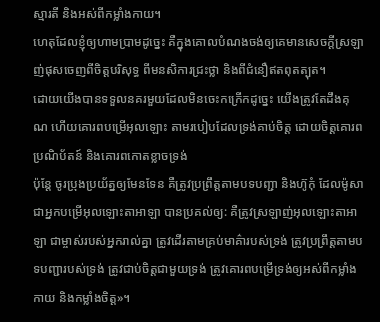ស្មារតី និងអស់ពីកម្លាំងកាយ។
ហេតុដែលខ្ញុំឲ្យហាមប្រាមដូច្នេះ គឺក្នុងគោលបំណងចង់ឲ្យគេមានសេចក្ដីស្រឡាញ់ផុសចេញពីចិត្ដបរិសុទ្ធ ពីមនសិការជ្រះថ្លា និងពីជំនឿឥតពុតត្បុត។
ដោយយើងបានទទួលនគរមួយដែលមិនចេះកក្រើកដូច្នេះ យើងត្រូវតែដឹងគុណ ហើយគោរពបម្រើអុលឡោះ តាមរបៀបដែលទ្រង់គាប់ចិត្ត ដោយចិត្ដគោរពប្រណិប័តន៍ និងគោរពកោតខ្លាចទ្រង់
ប៉ុន្តែ ចូរប្រុងប្រយ័ត្នឲ្យមែនទែន គឺត្រូវប្រព្រឹត្តតាមបទបញ្ជា និងហ៊ូកុំ ដែលម៉ូសាជាអ្នកបម្រើអុលឡោះតាអាឡា បានប្រគល់ឲ្យ: គឺត្រូវស្រឡាញ់អុលឡោះតាអាឡា ជាម្ចាស់របស់អ្នករាល់គ្នា ត្រូវដើរតាមគ្រប់មាគ៌ារបស់ទ្រង់ ត្រូវប្រព្រឹត្តតាមបទបញ្ជារបស់ទ្រង់ ត្រូវជាប់ចិត្តជាមួយទ្រង់ ត្រូវគោរពបម្រើទ្រង់ឲ្យអស់ពីកម្លាំងកាយ និងកម្លាំងចិត្ត»។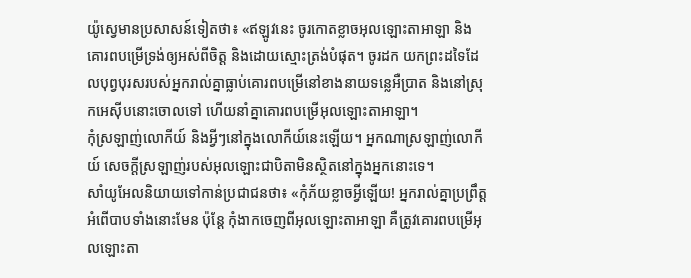យ៉ូស្វេមានប្រសាសន៍ទៀតថា៖ «ឥឡូវនេះ ចូរកោតខ្លាចអុលឡោះតាអាឡា និងគោរពបម្រើទ្រង់ឲ្យអស់ពីចិត្ត និងដោយស្មោះត្រង់បំផុត។ ចូរដក យកព្រះដទៃដែលបុព្វបុរសរបស់អ្នករាល់គ្នាធ្លាប់គោរពបម្រើនៅខាងនាយទន្លេអឺប្រាត និងនៅស្រុកអេស៊ីបនោះចោលទៅ ហើយនាំគ្នាគោរពបម្រើអុលឡោះតាអាឡា។
កុំស្រឡាញ់លោកីយ៍ និងអ្វីៗនៅក្នុងលោកីយ៍នេះឡើយ។ អ្នកណាស្រឡាញ់លោកីយ៍ សេចក្ដីស្រឡាញ់របស់អុលឡោះជាបិតាមិនស្ថិតនៅក្នុងអ្នកនោះទេ។
សាំយូអែលនិយាយទៅកាន់ប្រជាជនថា៖ «កុំភ័យខ្លាចអ្វីឡើយ! អ្នករាល់គ្នាប្រព្រឹត្តអំពើបាបទាំងនោះមែន ប៉ុន្តែ កុំងាកចេញពីអុលឡោះតាអាឡា គឺត្រូវគោរពបម្រើអុលឡោះតា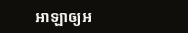អាឡាឲ្យអ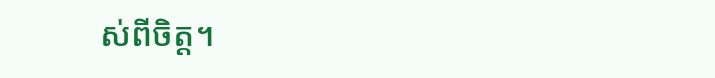ស់ពីចិត្ត។